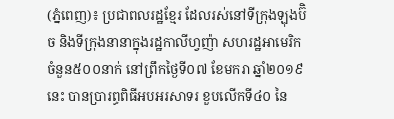(ភ្នំពេញ)៖ ប្រជាពលរដ្ឋខ្មែរ ដែលរស់នៅទីក្រុងឡុងប៊ិច និងទីក្រុងនានាក្នុងរដ្ឋកាលីហ្វញ៉ា សហរដ្ឋអាមេរិក ចំនួន៥០០នាក់ នៅព្រឹកថ្ងៃទី០៧ ខែមករា ឆ្នាំ២០១៩នេះ បានប្រារព្ធពិធីអបអរសាទរ ខួបលើកទី៤០ នៃ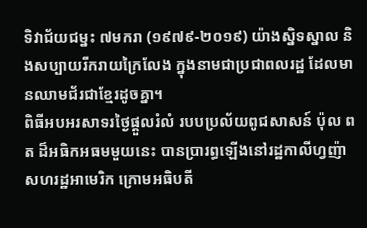ទិវាជ័យជម្នះ ៧មករា (១៩៧៩-២០១៩) យ៉ាងស្និទស្នាល និងសប្បាយរីករាយក្រៃលែង ក្នុងនាមជាប្រជាពលរដ្ឋ ដែលមានឈាមជ័រជាខ្មែរដូចគ្នា។
ពិធីអបអរសាទរថ្ងៃផ្តួលរំលំ របបប្រល័យពូជសាសន៍ ប៉ុល ពត ដ៏អធិកអធមមួយនេះ បានប្រារព្ធឡើងនៅរដ្ឋកាលីហ្វញ៉ា សហរដ្ឋអាមេរិក ក្រោមអធិបតី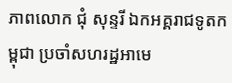ភាពលោក ជុំ សុន្ទរី ឯកអគ្គរាជទូតកម្ពុជា ប្រចាំសហរដ្ឋអាមេ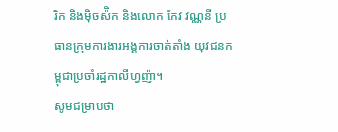រិក និងម៉ិចស៉ិក និងលោក កែវ វណ្ណនី ប្រធានក្រុមការងារអង្គការចាត់តាំង យុវជនកម្ពុជាប្រចាំរដ្ឋកាលីហ្វញ៉ា។
សូមជម្រាបថា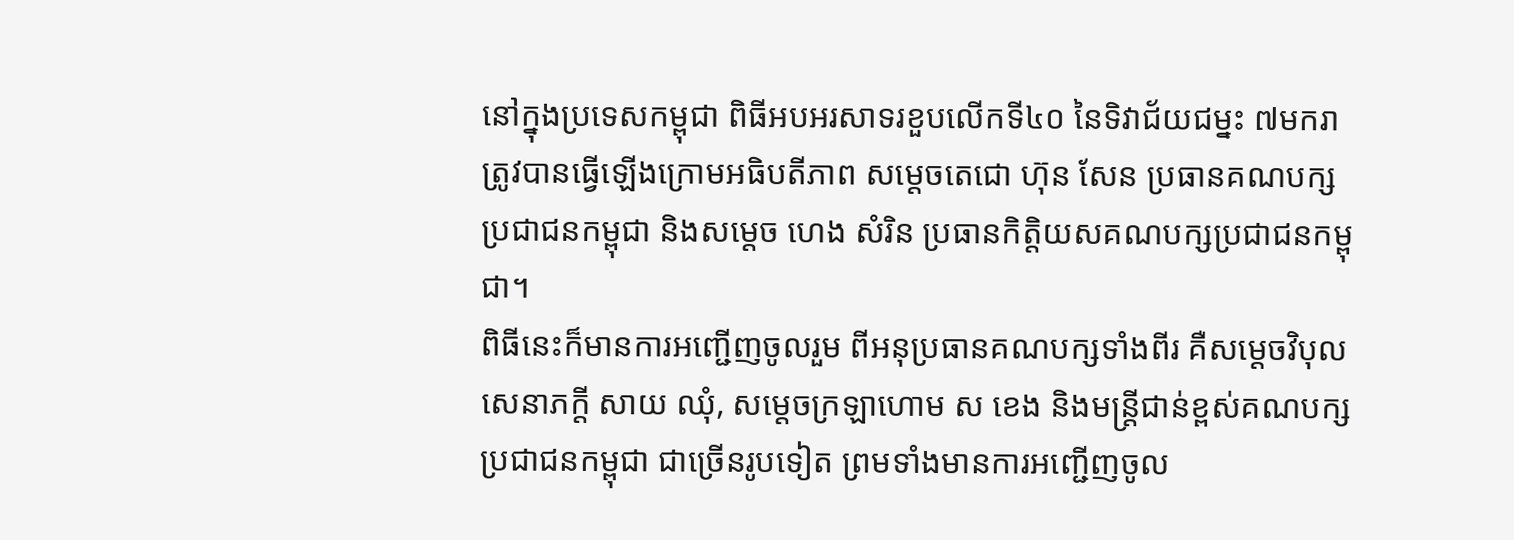នៅក្នុងប្រទេសកម្ពុជា ពិធីអបអរសាទរខួបលើកទី៤០ នៃទិវាជ័យជម្នះ ៧មករា ត្រូវបានធ្វើឡើងក្រោមអធិបតីភាព សម្តេចតេជោ ហ៊ុន សែន ប្រធានគណបក្សប្រជាជនកម្ពុជា និងសម្តេច ហេង សំរិន ប្រធានកិត្តិយសគណបក្សប្រជាជនកម្ពុជា។
ពិធីនេះក៏មានការអញ្ជើញចូលរួម ពីអនុប្រធានគណបក្សទាំងពីរ គឺសម្តេចវិបុលសេនាភក្តី សាយ ឈុំ, សម្តេចក្រឡាហោម ស ខេង និងមន្រ្តីជាន់ខ្ពស់គណបក្សប្រជាជនកម្ពុជា ជាច្រើនរូបទៀត ព្រមទាំងមានការអញ្ជើញចូល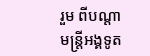រួម ពីបណ្តាមន្រ្តីអង្គទូត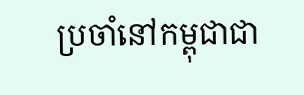ប្រចាំនៅកម្ពុជាជា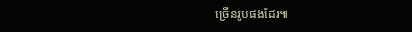ច្រើនរូបផងដែរ៕